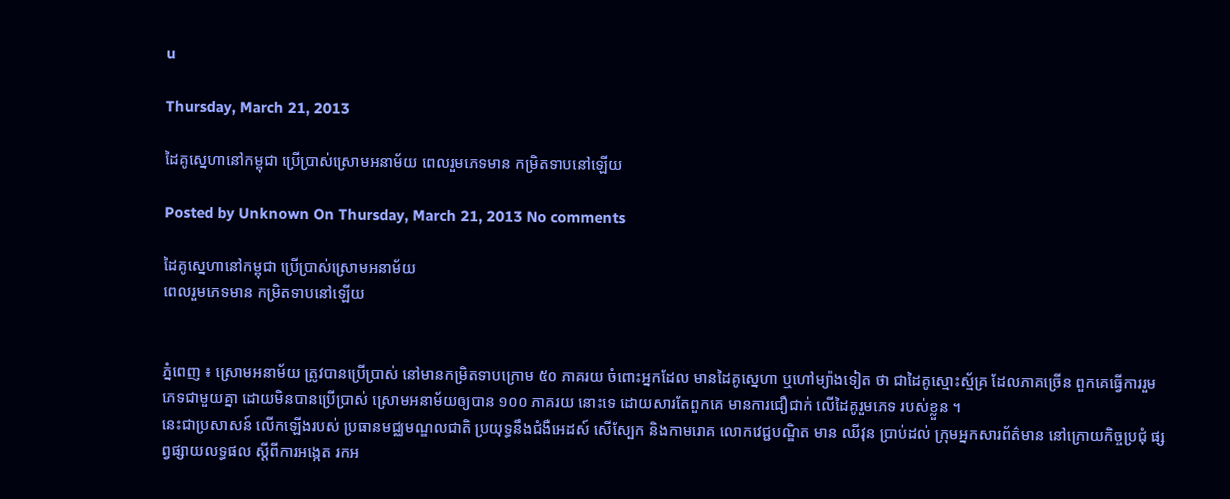u

Thursday, March 21, 2013

ដៃគូស្នេហានៅកម្ពុជា ប្រើប្រាស់ស្រោមអនាម័យ ពេលរួមភេទមាន កម្រិតទាបនៅឡើយ

Posted by Unknown On Thursday, March 21, 2013 No comments

ដៃគូស្នេហានៅកម្ពុជា ប្រើប្រាស់ស្រោមអនាម័យ
ពេលរួមភេទមាន កម្រិតទាបនៅឡើយ


ភ្នំពេញ ៖ ស្រោមអនាម័យ ត្រូវបានប្រើប្រាស់ នៅមានកម្រិតទាបក្រោម ៥០ ភាគរយ ចំពោះអ្នកដែល មានដៃគូស្នេហា ឬហៅម្យ៉ាងទៀត ថា ជាដៃគូស្មោះស្ម័គ្រ ដែលភាគច្រើន ពួកគេធ្វើការរួមភេទជាមួយគ្នា ដោយមិនបានប្រើប្រាស់ ស្រោមអនាម័យឲ្យបាន ១០០ ភាគរយ នោះទេ ដោយសារតែពួកគេ មានការជឿជាក់ លើដៃគូរួមភេទ របស់ខ្លួន ។
នេះជាប្រសាសន៍ លើកឡើងរបស់ ប្រធានមជ្ឈមណ្ឌលជាតិ ប្រយុទ្ធនឹងជំងឺអេដស៍ សើស្បែក និងកាមរោគ លោកវេជ្ជបណ្ឌិត មាន ឈីវុន ប្រាប់ដល់ ក្រុមអ្នកសារព័ត៌មាន នៅក្រោយកិច្ចប្រជុំ ផ្សព្វផ្សាយលទ្ធផល ស្តីពីការអង្កេត រកអ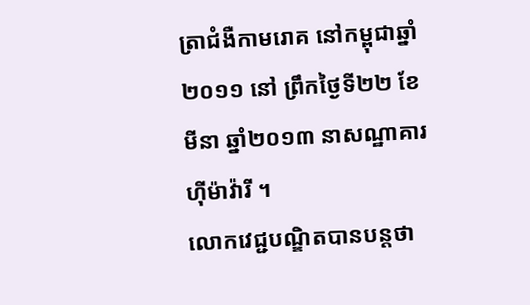ត្រាជំងឺកាមរោគ នៅកម្ពុជាឆ្នាំ២០១១ នៅ ព្រឹកថ្ងៃទី២២ ខែមីនា ឆ្នាំ២០១៣ នាសណ្ឋាគារហ៊ីម៉ាវ៉ារី ។
លោកវេជ្ជបណ្ឌិតបានបន្តថា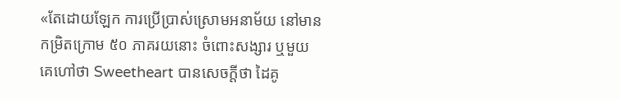«តែដោយឡែក ការប្រើប្រាស់ស្រោមអនាម័យ នៅមានកម្រិតក្រោម ៥០ ភាគរយនោះ ចំពោះសង្សារ ឬមួយ គេហៅថា Sweetheart បានសេចក្តីថា ដៃគូ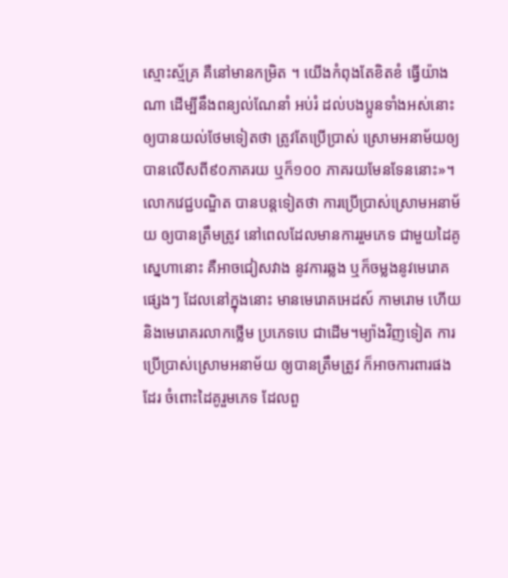ស្មោះស្ម័គ្រ គឺនៅមានកម្រិត ។ យើងកំពុងតែខិតខំ ធ្វើយ៉ាងណា ដើម្បីនឹងពន្យល់ណែនាំ អប់រំ ដល់បងប្អូនទាំងអស់នោះ ឲ្យបានយល់ថែមទៀតថា ត្រូវតែប្រើប្រាស់ ស្រោមអនាម័យឲ្យបានលើសពី៩០ភាគរយ ឬក៏១០០ ភាគរយមែនទែននោះ»។
លោកវេជ្ជបណ្ឌិត បានបន្តទៀតថា ការប្រើប្រាស់ស្រោមអនាម័យ ឲ្យបានត្រឹមត្រូវ នៅពេលដែលមានការរួមភេទ ជាមួយដៃគូស្នេហានោះ គឺអាចជៀសវាង នូវការឆ្លង ឬក៏ចម្លងនូវមេរោគផ្សេងៗ ដែលនៅក្នុងនោះ មានមេរោគអេដស៍ កាមរោម ហើយ និងមេរោគរលាកថ្លើម ប្រភេទបេ ជាដើម។ម្យ៉ាងវិញទៀត ការប្រើប្រាស់ស្រោមអនាម័យ ឲ្យបានត្រឹមត្រូវ ក៏អាចការពារផងដែរ ចំពោះដៃគូរួមភេទ ដែលពួ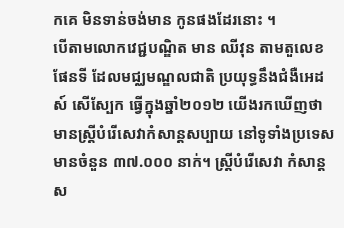កគេ មិនទាន់ចង់មាន កូនផងដែរនោះ ។
បើតាមលោកវេជ្ជបណ្ឌិត មាន ឈីវុន តាមតួលេខ ផែនទី ដែលមជ្ឈមណ្ឌលជាតិ ប្រយុទ្ធនឹងជំងឺអេដស៍ សើស្បែក ធ្វើក្នុងឆ្នាំ២០១២ យើងរកឃើញថា មានស្រ្តីបំរើសេវាកំសាន្តសប្បាយ នៅទូទាំងប្រទេស មានចំនួន ៣៧.០០០ នាក់។ ស្រ្តីបំរើសេវា កំសាន្តស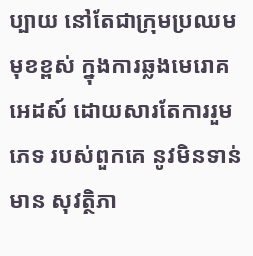ប្បាយ នៅតែជាក្រុមប្រឈមមុខខ្ពស់ ក្នុងការឆ្លងមេរោគអេដស៍ ដោយសារតែការរួមភេទ របស់ពួកគេ នូវមិនទាន់មាន សុវត្ថិភា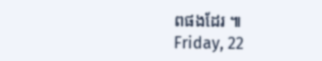ពផងដែរ ៕
Friday, 22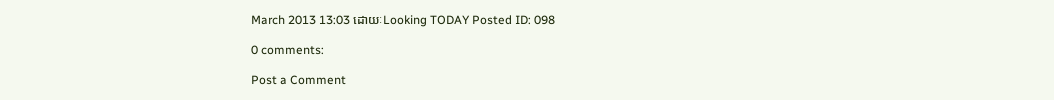March 2013 13:03 ដោយៈLooking TODAY Posted ID: 098

0 comments:

Post a Comment